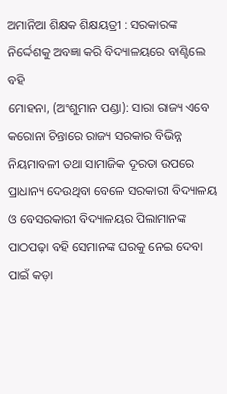ଅମାନିଆ ଶିକ୍ଷକ ଶିକ୍ଷୟତ୍ରୀ : ସରକାରଙ୍କ ନିର୍ଦ୍ଦେଶକୁ ଅବଜ୍ଞା କରି ବିଦ୍ୟାଳୟରେ ବାଣ୍ଟିଲେ ବହି
ମୋହନା, (ଅଂଶୁମାନ ପଣ୍ଡା): ସାରା ରାଜ୍ୟ ଏବେ କରୋନା ଚିନ୍ତାରେ ରାଜ୍ୟ ସରକାର ବିଭିନ୍ନ ନିୟମାବଳୀ ତଥା ସାମାଜିକ ଦୂରତା ଉପରେ ପ୍ରାଧାନ୍ୟ ଦେଉଥିବା ବେଳେ ସରକାରୀ ବିଦ୍ୟାଳୟ ଓ ବେସରକାରୀ ବିଦ୍ୟାଳୟର ପିଲାମାନଙ୍କ ପାଠପଢ଼ା ବହି ସେମାନଙ୍କ ଘରକୁ ନେଇ ଦେବା ପାଇଁ କଡ଼ା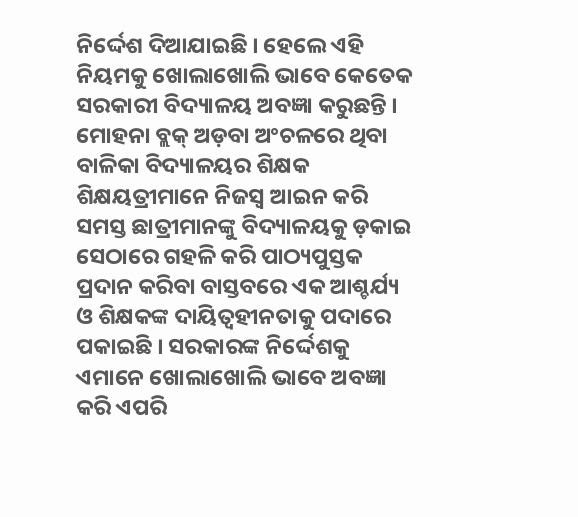ନିର୍ଦ୍ଦେଶ ଦିଆଯାଇଛି । ହେଲେ ଏହି ନିୟମକୁ ଖୋଲାଖୋଲି ଭାବେ କେତେକ ସରକାରୀ ବିଦ୍ୟାଳୟ ଅବଜ୍ଞା କରୁଛନ୍ତି । ମୋହନା ବ୍ଲକ୍ ଅଡ଼ବା ଅଂଚଳରେ ଥିବା ବାଳିକା ବିଦ୍ୟାଳୟର ଶିକ୍ଷକ ଶିକ୍ଷୟତ୍ରୀମାନେ ନିଜସ୍ୱ ଆଇନ କରି ସମସ୍ତ ଛାତ୍ରୀମାନଙ୍କୁ ବିଦ୍ୟାଳୟକୁ ଡ଼କାଇ ସେଠାରେ ଗହଳି କରି ପାଠ୍ୟପୁସ୍ତକ ପ୍ରଦାନ କରିବା ବାସ୍ତବରେ ଏକ ଆଶ୍ଚର୍ଯ୍ୟ ଓ ଶିକ୍ଷକଙ୍କ ଦାୟିତ୍ୱହୀନତାକୁ ପଦାରେ ପକାଇଛି । ସରକାରଙ୍କ ନିର୍ଦ୍ଦେଶକୁ ଏମାନେ ଖୋଲାଖୋଲି ଭାବେ ଅବଜ୍ଞା କରି ଏପରି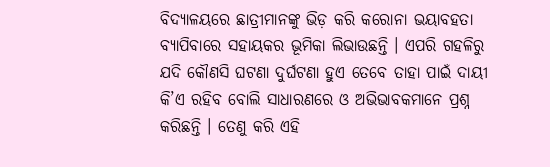ବିଦ୍ୟାଳୟରେ ଛାତ୍ରୀମାନଙ୍କୁ ଭିଡ଼ କରି କରୋନା ଭୟାବହତା ବ୍ୟାପିବାରେ ସହାୟକର ଭୂମିକା ଲିଭାଉଛନ୍ତି । ଏପରି ଗହଳିରୁ ଯଦି କୌଣସି ଘଟଣା ଦୁର୍ଘଟଣା ହୁଏ ତେବେ ତାହା ପାଇଁ ଦାୟୀ କି’ଏ ରହିବ ବୋଲି ସାଧାରଣରେ ଓ ଅଭିଭାବକମାନେ ପ୍ରଶ୍ନ କରିଛନ୍ତି । ତେଣୁ କରି ଏହି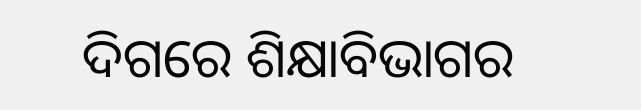ଦିଗରେ ଶିକ୍ଷାବିଭାଗର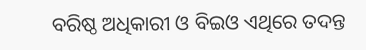ବରିଷ୍ଠ ଅଧିକାରୀ ଓ ବିଇଓ ଏଥିରେ ତଦନ୍ତ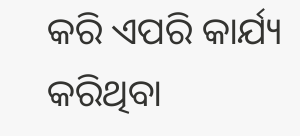କରି ଏପରି କାର୍ଯ୍ୟ କରିଥିବା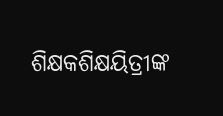ଶିକ୍ଷକଶିକ୍ଷୟିତ୍ରୀଙ୍କ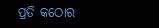ପ୍ରତି କଠୋର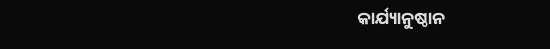କାର୍ଯ୍ୟାନୁଷ୍ଠାନ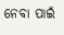ନେବା ପାଇଁ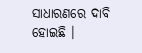ସାଧାରଣରେ ଦାବି ହୋଇଛି ।